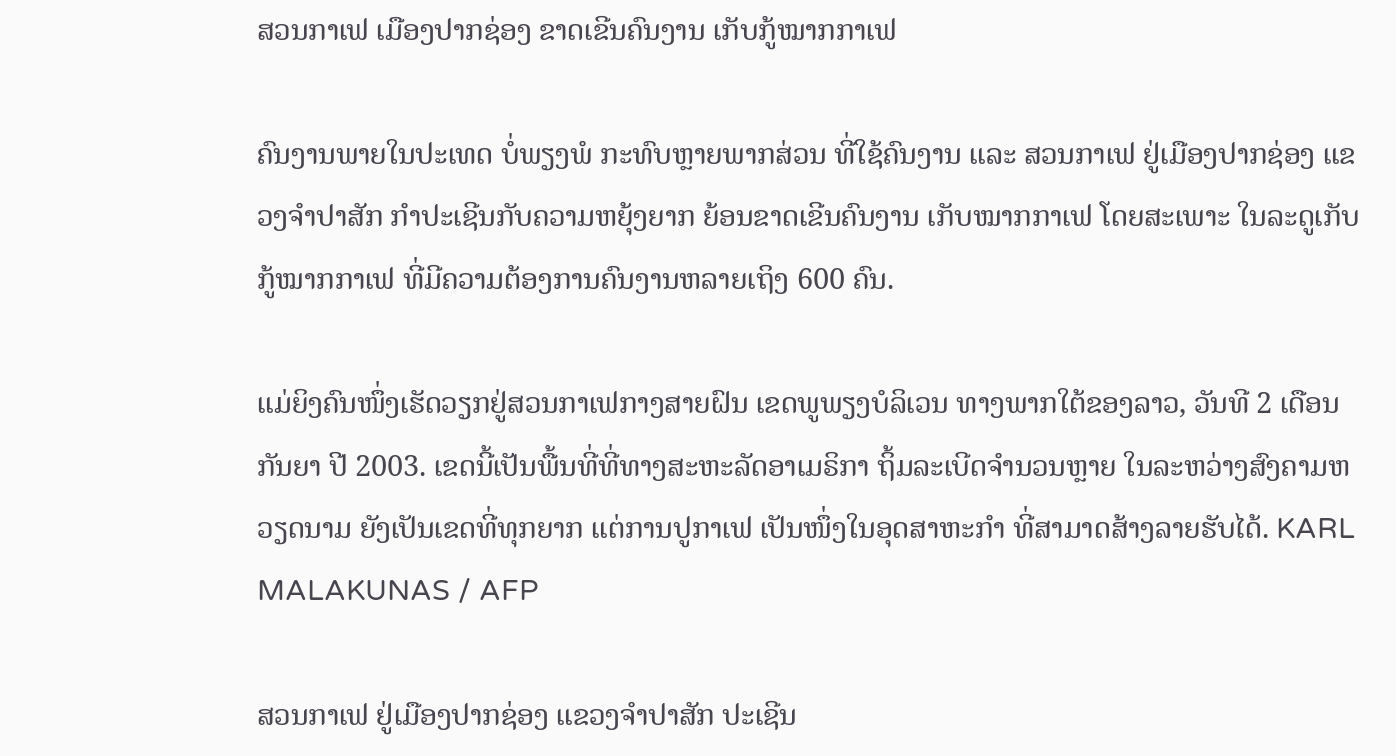ສວນກາເຟ ເມືອງປາກຊ່ອງ ຂາດເຂີນຄົນງານ ເກັບກູ້ໝາກກາເຟ

ຄົນງານພາຍໃນປະເທດ ບໍ່ພຽງພໍ ກະທົບຫຼາຍພາກສ່ວນ ທີ່ໃຊ້ຄົນງານ ແລະ ສວນກາເຟ ຢູ່ເມືອງປາກຊ່ອງ ແຂວງຈໍາປາສັກ ກຳປະເຊີນກັບຄວາມຫຍຸ້ງຍາກ ຍ້ອນຂາດເຂີນຄົນງານ ເກັບໝາກກາເຟ ໂດຍສະເພາະ ໃນລະດູເກັບກູ້ໝາກກາເຟ ທີ່ມີຄວາມຕ້ອງການຄົນງານຫລາຍເຖິງ 600 ຄົນ.

ແມ່ຍິງຄົນໜຶ່ງເຮັດວຽກຢູ່ສວນກາເຟກາງສາຍຝົນ ເຂດພູພຽງບໍລິເວນ ທາງພາກໃຕ້ຂອງລາວ, ວັນທີ 2 ເດືອນກັນຍາ ປີ 2003. ເຂດນີ້ເປັນພື້ນທີ່ທີ່ທາງສະຫະລັດອາເມຣິກາ ຖິ້ມລະເບີດຈຳນວນຫຼາຍ ໃນລະຫວ່າງສົງຄາມຫວຽດນາມ ຍັງເປັນເຂດທີ່ທຸກຍາກ ແຕ່ການປູກາເຟ ເປັນໜຶ່ງໃນອຸດສາຫະກຳ ທີ່ສາມາດສ້າງລາຍຮັບໄດ້. KARL MALAKUNAS / AFP

ສວນກາເຟ ຢູ່ເມືອງປາກຊ່ອງ ແຂວງຈໍາປາສັກ ປະເຊີນ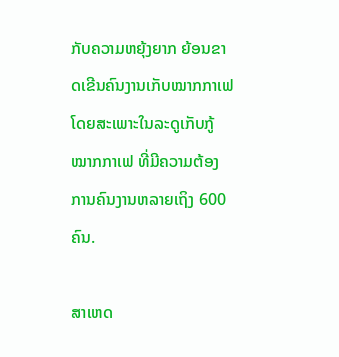ກັບຄວາມຫຍຸ້ງຍາກ ຍ້ອນຂາດເຂີນຄົນງານເກັບໝາກກາເຟ ໂດຍສະເພາະໃນລະດູເກັບກູ້ໝາກກາເຟ ທີ່ມີຄວາມຕ້ອງການຄົນງານຫລາຍເຖິງ 600 ຄົນ.

ສາເຫດ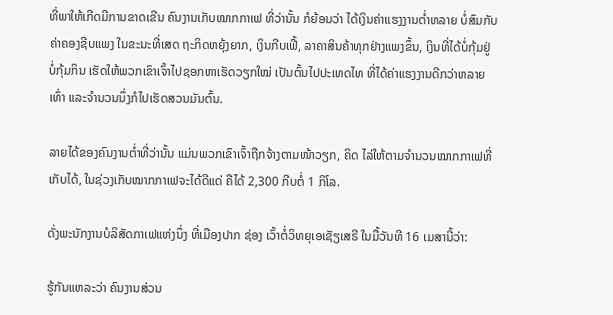ທີ່ພາໃຫ້ເກີດມີການຂາດເຂີນ ຄົນງານເກັບໝາກກາເຟ ທີ່ວ່ານັ້ນ ກໍຍ້ອນວ່າ ໄດ້ເງິນຄ່າແຮງງານຕໍ່າຫລາຍ ບໍ່ສົມກັບຄ່າຄອງຊີບແພງ ໃນຂະນະທີ່ເສດ ຖະກິດຫຍຸ້ງຍາກ, ເງິນກີບເຟີ້, ລາຄາສິນຄ້າທຸກຢ່າງແພງຂຶ້ນ, ເງິນທີ່ໄດ້ບໍ່ກຸ້ມຢູ່ ບໍ່ກຸ້ມກິນ ເຮັດໃຫ້ພວກເຂົາເຈົ້າໄປຊອກຫາເຮັດວຽກໃໝ່ ເປັນຕົ້ນໄປປະເທດໄທ ທີ່ໄດ້ຄ່າແຮງງານດີກວ່າຫລາຍເທົ່າ ແລະຈໍານວນນຶ່ງກໍໄປເຮັດສວນມັນຕົ້ນ.

ລາຍໄດ້ຂອງຄົນງານຕໍ່າທີ່ວ່ານັ້ນ ແມ່ນພວກເຂົາເຈົ້າຖືກຈ້າງຕາມໜ້າວຽກ, ຄິດ ໄລ່ໃຫ້ຕາມຈໍານວນໝາກກາເຟທີ່ເກັບໄດ້, ໃນຊ່ວງເກັບໝາກກາເຟຈະໄດ້ດີແດ່ ຄືໄດ້ 2,300 ກີບຕໍ່ 1 ກິໂລ.

ດັ່ງພະນັກງານບໍລິສັດກາເຟແຫ່ງນຶ່ງ ທີ່ເມືອງປາກ ຊ່ອງ ເວົ້າຕໍ່ວິທຍຸເອເຊັຽເສຣີ ໃນມື້ວັນທີ 16 ເມສານີ້ວ່າ:

ຮູ້ກັນແຫລະວ່າ ຄົນງານສ່ວນ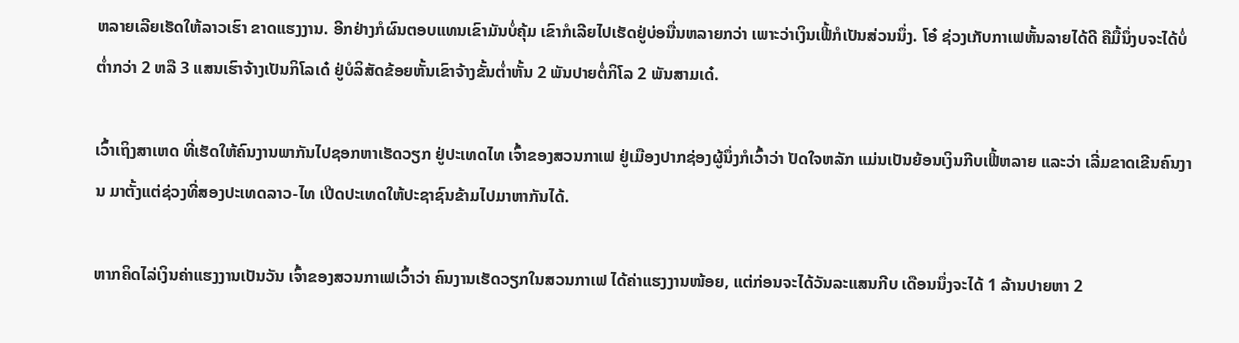ຫລາຍເລີຍເຮັດໃຫ້ລາວເຮົາ ຂາດແຮງງານ. ອີກຢ່າງກໍຜົນຕອບແທນເຂົາມັນບໍ່ຄຸ້ມ ເຂົາກໍເລີຍໄປເຮັດຢູ່ບ່ອນື່ນຫລາຍກວ່າ ເພາະວ່າເງິນເຟີ້ກໍເປັນສ່ວນນຶ່ງ. ໂອ໋ ຊ່ວງເກັບກາເຟຫັ້ນລາຍໄດ້ດີ ຄືມື້ນຶ່ງບຈະໄດ້ບໍ່ຕໍ່າກວ່າ 2 ຫລື 3 ແສນເຮົາຈ້າງເປັນກິໂລເດ໋ ຢູ່ບໍລິສັດຂ້ອຍຫັ້ນເຂົາຈ້າງຂັ້ນຕໍ່າຫັ້ນ 2 ພັນປາຍຕໍ່ກິໂລ 2 ພັນສາມເດ໋.

ເວົ້າເຖິງສາເຫດ ທີ່ເຮັດໃຫ້ຄົນງານພາກັນໄປຊອກຫາເຮັດວຽກ ຢູ່ປະເທດໄທ ເຈົ້າຂອງສວນກາເຟ ຢູ່ເມືອງປາກຊ່ອງຜູ້ນຶ່ງກໍເວົ້າວ່າ ປັດໃຈຫລັກ ແມ່ນເປັນຍ້ອນເງິນກີບເຟີ້ຫລາຍ ແລະວ່າ ເລີ່ມຂາດເຂີນຄົນງານ ມາຕັ້ງແຕ່ຊ່ວງທີ່ສອງປະເທດລາວ-ໄທ ເປີດປະເທດໃຫ້ປະຊາຊົນຂ້າມໄປມາຫາກັນໄດ້.

ຫາກຄິດໄລ່ເງິນຄ່າແຮງງານເປັນວັນ ເຈົ້າຂອງສວນກາເຟເວົ້າວ່າ ຄົນງານເຮັດວຽກໃນສວນກາເຟ ໄດ້ຄ່າແຮງງານໜ້ອຍ, ແຕ່ກ່ອນຈະໄດ້ວັນລະແສນກີບ ເດືອນນຶ່ງຈະໄດ້ 1 ລ້ານປາຍຫາ 2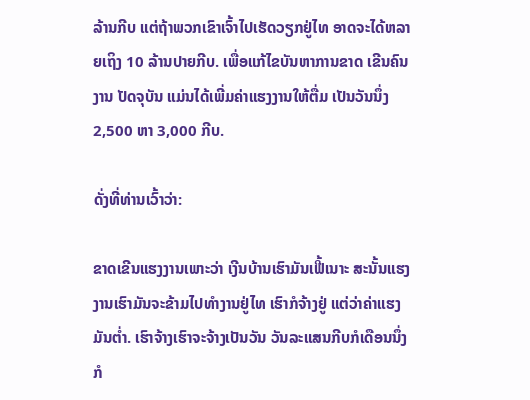ລ້ານກີບ ແຕ່ຖ້າພວກເຂົາເຈົ້າໄປເຮັດວຽກຢູ່ໄທ ອາດຈະໄດ້ຫລາຍເຖິງ 10 ລ້ານປາຍກີບ. ເພື່ອແກ້ໄຂບັນຫາການຂາດ ເຂີນຄົນງານ ປັດຈຸບັນ ແມ່ນໄດ້ເພີ່ມຄ່າແຮງງານໃຫ້ຕື່ມ ເປັນວັນນຶ່ງ 2,500 ຫາ 3,000 ກີບ.

ດັ່ງທີ່ທ່ານເວົ້າວ່າ:

ຂາດເຂີນແຮງງານເພາະວ່າ ເງີນບ້ານເຮົາມັນເຟີ້ເນາະ ສະນັ້ນແຮງງານເຮົາມັນຈະຂ້າມໄປທໍາງານຢູ່ໄທ ເຮົາກໍຈ້າງຢູ່ ແຕ່ວ່າຄ່າແຮງມັນຕໍ່າ. ເຮົາຈ້າງເຮົາຈະຈ້າງເປັນວັນ ວັນລະແສນກີບກໍເດືອນນຶ່ງ ກໍ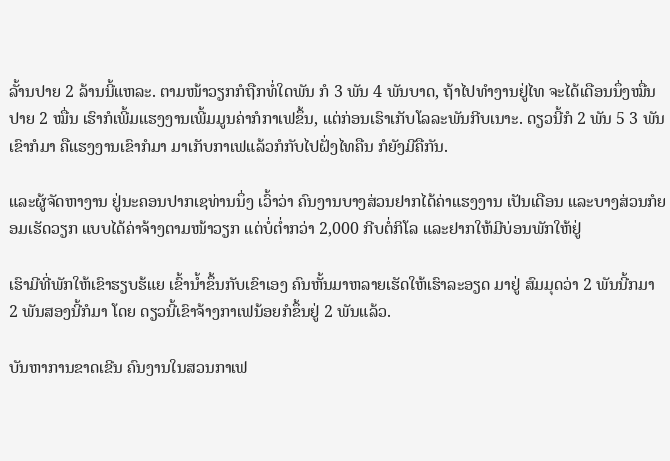ລັ້ານປາຍ 2 ລ້ານນີ້ແຫລະ. ຕາມໜ້າວຽກກໍຖືກທໍ່ໃດພັນ ກໍ 3 ພັນ 4 ພັນບາດ, ຖ້າໄປທໍາງານຢູ່ໄທ ຈະໄດ້ເດືອນນຶ່ງໝື່ນປາຍ 2 ໝື່ນ ເຮົາກໍເພີ້ມແຮງງານເພີ້ມມູນຄ່າກໍກາເຟຂຶ້ນ, ແຕ່ກ່ອນເຮົາເກັບໂລລະພັນກີບເນາະ. ດຽວນີ້ກໍ 2 ພັນ 5 3 ພັນເຂົາກໍມາ ຄືແຮງງານເຂົາກໍມາ ມາເກັບກາເຟແລ້ວກໍກັບໄປຝັ່ງໄທຄືນ ກໍຍັງມີຄືກັນ.

ແລະຜູ້ຈັດຫາງານ ຢູ່ນະຄອນປາກເຊທ່ານນຶ່ງ ເວົ້າວ່າ ຄົນງານບາງສ່ວນຢາກໄດ້ຄ່າແຮງງານ ເປັນເດືອນ ແລະບາງສ່ວນກໍຍອມເຮັດວຽກ ແບບໄດ້ຄ່າຈ້າງຕາມໜ້າວຽກ ແຕ່ບໍ່ຕໍ່າກວ່າ 2,000 ກີບຕໍ່ກິໂລ ແລະຢາກໃຫ້ມີບ່ອນພັກໃຫ້ຢູ່

ເຮົາມີທີ່ພັກໃຫ້ເຂົາຮຽບຮ້ແຍ ເຂົ້ານໍ້າຂຶ້ນກັບເຂົາເອງ ຄົນຫັ້ນມາຫລາຍເຮັດໃຫ້ເຮົາລະອຽດ ມາຢູ່ ສົມມຸດວ່າ 2 ພັນນີ້ກມາ 2 ພັນສອງນີ້ກໍມາ ໂດຍ ດຽວນີ້ເຂົາຈ້າງກາເຟນ້ອຍກໍຂຶ້ນຢູ່ 2 ພັນແລ້ວ.

ບັນຫາການຂາດເຂີນ ຄົນງານໃນສວນກາເຟ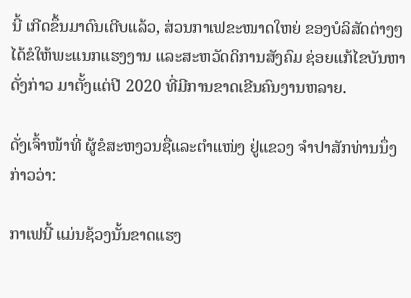ນີ້ ເກີດຂຶ້ນມາດົນເຕີບແລ້ວ, ສ່ວນກາເຟຂະໜາດໃຫຍ່ ຂອງບໍລິສັດຕ່າງໆ ໄດ້ຂໍໃຫ້ພະແນກແຮງງານ ແລະສະຫວັດດິການສັງຄົມ ຊ່ອຍແກ້ໄຂບັນຫາດັ່ງກ່າວ ມາຕັ້ງແຕ່ປີ 2020 ທີ່ມີການຂາດເຂີນຄົນງານຫລາຍ.

ດັ່ງເຈົ້າໜ້າທີ່ ຜູ້ຂໍສະຫງວນຊື່ແລະຕໍາແໜ່ງ ຢູ່ແຂວງ ຈໍາປາສັກທ່ານນຶ່ງກ່າວວ່າ:

ກາເຟນີ້ ແມ່ນຊ້ວງນັ້ນຂາດແຮງ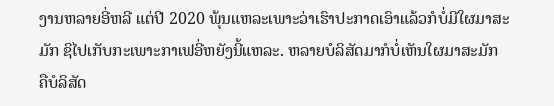ງານຫລາຍອີ່ຫລີ ແຕ່ປີ 2020 ພຸ້ນແຫລະເພາະວ່າເຮົາປະກາດເອົາແລ້ວກໍບໍ່ມີໃຜມາສະມັກ ຊິໄປເກັບກະເພາະກາເຟອີ່ຫຍັງນີ້ແຫລະ. ຫລາຍບໍລິສັດມາກໍບໍ່ເຫັນໃຜມາສະມັກ ຄືບໍລິສັດ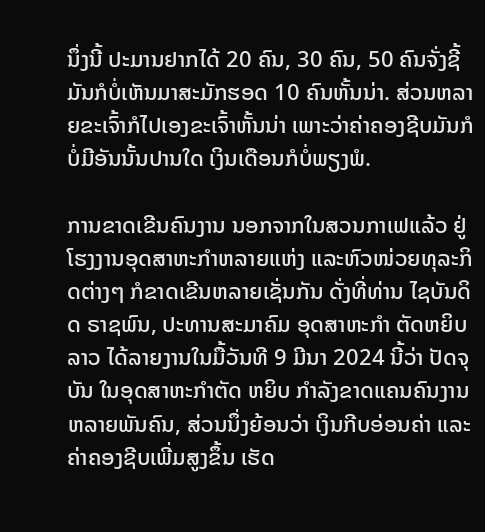ນຶ່ງນີ້ ປະມານຢາກໄດ້ 20 ຄົນ, 30 ຄົນ, 50 ຄົນຈັ່ງຊີ້ ມັນກໍບໍ່ເຫັນມາສະມັກຮອດ 10 ຄົນຫັ້ນນ່າ. ສ່ວນຫລາຍຂະເຈົ້າກໍໄປເອງຂະເຈົ້າຫັ້ນນ່າ ເພາະວ່າຄ່າຄອງຊີບມັນກໍບໍ່ມີອັນນັ້ນປານໃດ ເງິນເດືອນກໍບໍ່ພຽງພໍ.

ການຂາດເຂີນຄົນງານ ນອກຈາກໃນສວນກາເຟແລ້ວ ຢູ່ໂຮງງານອຸດສາຫະກໍາຫລາຍແຫ່ງ ແລະຫົວໜ່ວຍທຸລະກິດຕ່າງໆ ກໍຂາດເຂີນຫລາຍເຊັ່ນກັນ ດັ່ງທີ່ທ່ານ ໄຊບັນດິດ ຣາຊພົນ, ປະທານສະມາຄົມ ອຸດສາຫະກໍາ ຕັດຫຍິບລາວ ໄດ້ລາຍງານໃນມື້ວັນທີ 9 ມີນາ 2024 ນີ້ວ່າ ປັດຈຸບັນ ໃນອຸດສາຫະກໍາຕັດ ຫຍິບ ກໍາລັງຂາດແຄນຄົນງານຫລາຍພັນຄົນ, ສ່ວນນຶ່ງຍ້ອນວ່າ ເງິນກີບອ່ອນຄ່າ ແລະຄ່າຄອງຊີບເພີ່ມສູງຂຶ້ນ ເຮັດ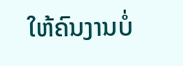ໃຫ້ຄົນງານບໍ່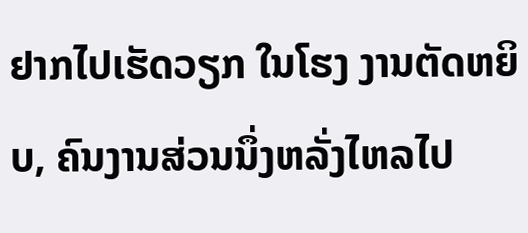ຢາກໄປເຮັດວຽກ ໃນໂຮງ ງານຕັດຫຍິບ, ຄົນງານສ່ວນນຶ່ງຫລັ່ງໄຫລໄປ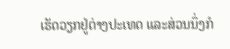ເຮັດວຽກຢູ່ຕ່າງປະເທດ ແລະສ່ວນນຶ່ງກໍ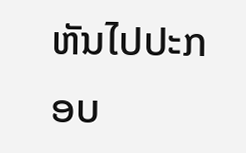ຫັນໄປປະກອບ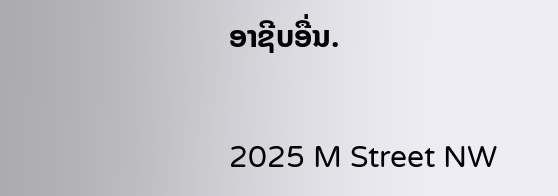ອາຊີບອື່ນ.

2025 M Street NW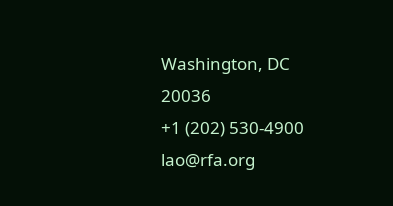Washington, DC 20036
+1 (202) 530-4900
lao@rfa.org